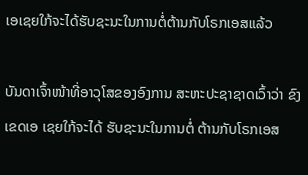ເອເຊຍໃກ້ຈະໄດ້ຮັບຊະນະໃນການຕໍ່ຕ້ານກັບໂຣກເອສແລ້ວ

ບັນດາເຈົ້າໜ້າທີ່ອາວຸໂສຂອງອົງການ ສະຫະປະຊາຊາດເວົ້າວ່າ ຂົງເຂດເອ ເຊຍໃກ້ຈະໄດ້ ຮັບຊະນະໃນການຕໍ່ ຕ້ານກັບໂຣກເອສ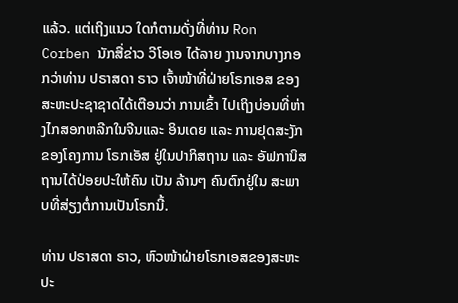ແລ້ວ. ແຕ່ເຖິງແນວ ໃດກໍຕາມດັ່ງທີ່ທ່ານ Ron Corben ນັກສື່ຂ່າວ ວີໂອເອ ໄດ້ລາຍ ງານຈາກບາງກອກວ່າທ່ານ ປຣາສດາ ຣາວ ເຈົ້າໜ້າທີ່ຝ່າຍໂຣກເອສ ຂອງສະຫະປະຊາຊາດໄດ້ເຕືອນວ່າ ການເຂົ້າ ໄປເຖິງບ່ອນທີ່ຫ່າງໄກສອກຫລີກໃນຈີນແລະ ອິນເດຍ ແລະ ການຢຸດສະງັກ ຂອງໂຄງການ ໂຣກເອັສ ຢູ່ໃນປາກິສຖານ ແລະ ອັຟການິສຖານໄດ້ປ່ອຍປະໃຫ້ຄົນ ເປັນ ລ້ານໆ ຄົນຕົກຢູ່ໃນ ສະພາບທີ່ສ່ຽງຕໍ່ການເປັນໂຣກນີ້.

ທ່ານ ປຣາສດາ ຣາວ, ຫົວໜ້າຝ່າຍໂຣກເອສຂອງສະຫະປະ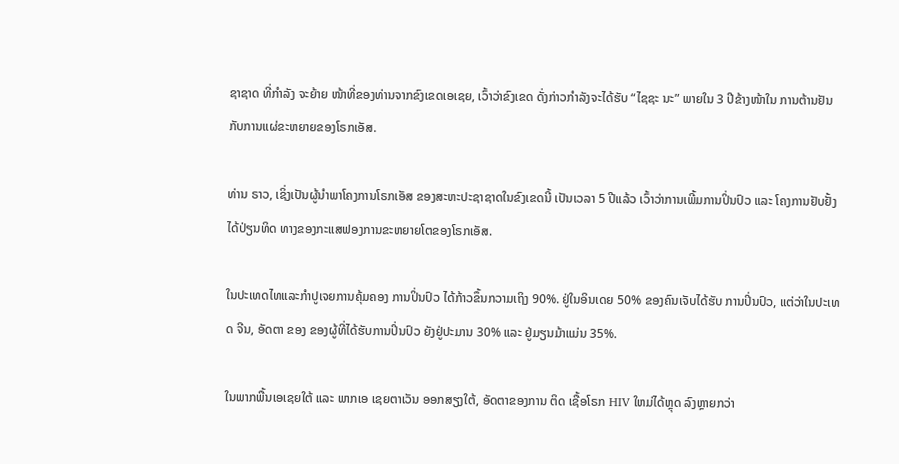ຊາຊາດ ທີ່ກຳລັງ ຈະຍ້າຍ ໜ້າທີ່ຂອງທ່ານຈາກຂົງເຂດເອເຊຍ, ເວົ້າວ່າຂົງເຂດ ດັ່ງກ່າວກຳລັງຈະໄດ້ຮັບ “ໄຊຊະ ນະ” ພາຍໃນ 3 ປີຂ້າງໜ້າໃນ ການຕ້ານຢັນກັບການແຜ່ຂະຫຍາຍຂອງໂຣກເອັສ.

ທ່ານ ຣາວ, ເຊິ່ງເປັນຜູ້ນຳພາໂຄງການໂຣກເອັສ ຂອງສະຫະປະຊາຊາດໃນຂົງເຂດນີ້ ເປັນເວລາ 5 ປີແລ້ວ ເວົ້າວ່າການເພີ້ມການປິ່ນປົວ ແລະ ໂຄງການຢັບຢັ້ງໄດ້ປ່ຽນທິດ ທາງຂອງກະແສຟອງການຂະຫຍາຍໂຕຂອງໂຣກເອັສ.

ໃນປະເທດໄທແລະກຳປູເຈຍການຄຸ້ມຄອງ ການປິ່ນປົວ ໄດ້ກ້າວຂຶ້ນກວາມເຖິງ 90%. ຢູ່ໃນອິນເດຍ 50% ຂອງຄົນເຈັບໄດ້ຮັບ ການປິ່ນປົວ, ແຕ່ວ່າໃນປະເທດ ຈີນ, ອັດຕາ ຂອງ ຂອງຜູ້ທີ່ໄດ້ຮັບການປິ່ນປົວ ຍັງຢູ່ປະມານ 30% ແລະ ຢູ່ມຽນມ້າແມ່ນ 35%.

ໃນພາກພື້ນເອເຊຍໃຕ້ ແລະ ພາກເອ ເຊຍຕາເວັນ ອອກສຽງໃຕ້, ອັດຕາຂອງການ ຕິດ ເຊື້ອໂຣກ HIV ໃຫມ່ໄດ້ຫຼຸດ ລົງຫຼາຍກວ່າ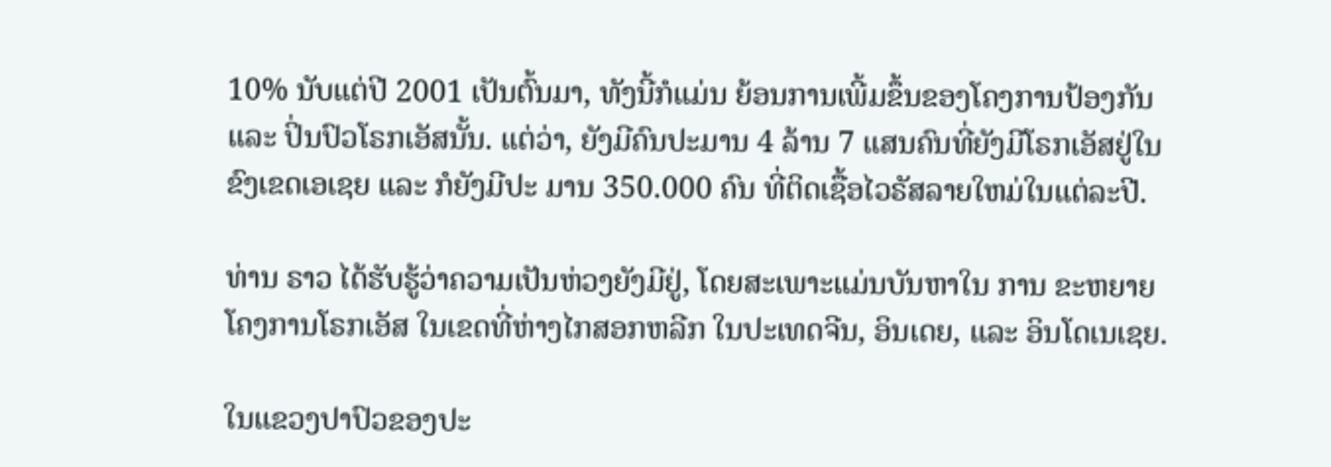10% ນັບແຕ່ປີ 2001 ເປັນຕົ້ນມາ, ທັງນີ້ກໍແມ່ນ ຍ້ອນການເພີ້ມຂຶ້ນຂອງໂຄງການປ້ອງກັນ ແລະ ປິ່ນປົວໂຣກເອັສນັ້ນ. ແຕ່ວ່າ, ຍັງມີຄົນປະມານ 4 ລ້ານ 7 ແສນຄົນທີ່ຍັງມີໂຣກເອັສຢູ່ໃນຂົງເຂດເອເຊຍ ແລະ ກໍຍັງມີປະ ມານ 350.000 ຄົນ ທີ່ຕິດເຊື້ອໄວຣັສລາຍໃຫມ່ໃນແຕ່ລະປີ.

ທ່ານ ຣາວ ໄດ້ຮັບຮູ້ວ່າຄວາມເປັນຫ່ວງຍັງມີຢູ່, ໂດຍສະເພາະແມ່ນບັນຫາໃນ ການ ຂະຫຍາຍໂຄງການໂຣກເອັສ ໃນເຂດທີ່ຫ່າງໄກສອກຫລີກ ໃນປະເທດຈີນ, ອິນເດຍ, ແລະ ອິນໂດເນເຊຍ.

ໃນແຂວງປາປົວຂອງປະ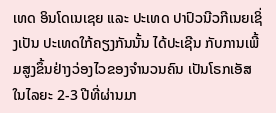ເທດ ອິນໂດເນເຊຍ ແລະ ປະເທດ ປາປົວນີວກີເນຍເຊິ່ງເປັນ ປະເທດໃກ້ຄຽງກັນນັ້ນ ໄດ້ປະເຊີນ ກັບການເພີ້ມສູງຂຶ້ນຢ່າງວ່ອງໄວຂອງຈຳນວນຄົນ ເປັນໂຣກເອັສໃນໄລຍະ 2-3 ປີທີ່ຜ່ານມາ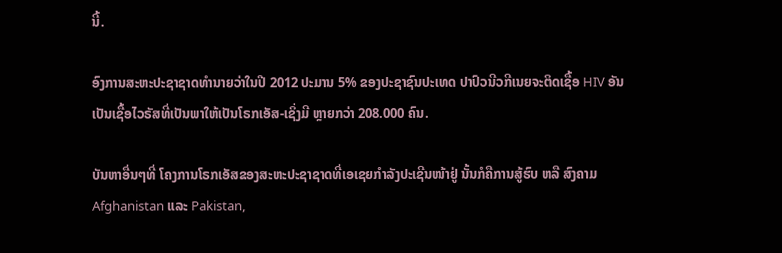ນີ້.

ອົງການສະຫະປະຊາຊາດທຳນາຍວ່າໃນປີ 2012 ປະມານ 5% ຂອງປະຊາຊົນປະເທດ ປາປົວນີວກີເນຍຈະຕິດເຊື້ອ HIV ອັນເປັນເຊື້ອໄວຣັສທີ່ເປັນພາໃຫ້ເປັນໂຣກເອັສ-ເຊິ່ງມີ ຫຼາຍກວ່າ 208.000 ຄົນ.

ບັນຫາອື່ນໆທີ່ ໂຄງການໂຣກເອັສຂອງສະຫະປະຊາຊາດທີ່ເອເຊຍກຳລັງປະເຊີນໜ້າຢູ່ ນັ້ນກໍຄືການສູ້ຮົບ ຫລື ສົງຄາມ Afghanistan ແລະ Pakistan,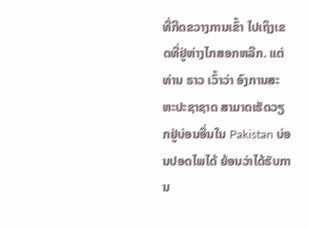ທີ່ກີດຂວາງການເຂົ້າ ໄປເຖິງເຂດທີ່ຢູ່ຫ່າງໄກສອກຫລີກ. ແຕ່ທ່ານ ຣາວ ເວົ້າວ່າ ອົງການສະຫະປະຊາຊາດ ສາມາດເຮັດວຽກຢູ່ບ່ອນອື່ນໃນ Pakistan ບ່ອນປອດໄພໄດ້ ຍ້ອນວ່າໄດ້ຮັບການ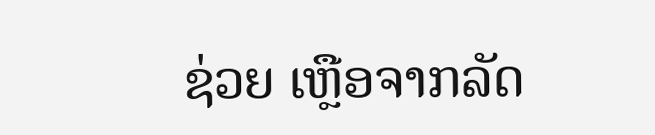ຊ່ວຍ ເຫຼືອຈາກລັດ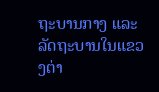ຖະບານກາງ ແລະ ລັດຖະບານໃນແຂວງຕ່າ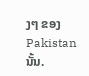ງໆ ຂອງ Pakistan ນັ້ນ.